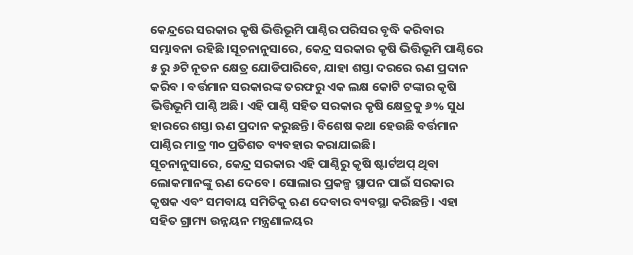କେନ୍ଦ୍ରରେ ସରକାର କୃଷି ଭିତ୍ତିଭୂମି ପାଣ୍ଠିର ପରିସର ବୃଦ୍ଧି କରିବାର ସମ୍ଭାବନା ରହିଛି ।ସୂଚନାନୁସାରେ, କେନ୍ଦ୍ର ସରକାର କୃଷି ଭିତ୍ତିଭୂମି ପାଣ୍ଠିରେ ୫ ରୁ ୬ଟି ନୂତନ କ୍ଷେତ୍ର ଯୋଡିପାରିବେ, ଯାହା ଶସ୍ତା ଦରରେ ଋଣ ପ୍ରଦାନ କରିବ । ବର୍ତ୍ତମାନ ସରକାରଙ୍କ ତରଫରୁ ଏକ ଲକ୍ଷ କୋଟି ଟଙ୍କାର କୃଷି ଭିତ୍ତିଭୂମି ପାଣ୍ଠି ଅଛି। ଏହି ପାଣ୍ଠି ସହିତ ସରକାର କୃଷି କ୍ଷେତ୍ରକୁ ୬% ସୁଧ ହାରରେ ଶସ୍ତା ଋଣ ପ୍ରଦାନ କରୁଛନ୍ତି। ବିଶେଷ କଥା ହେଉଛି ବର୍ତ୍ତମାନ ପାଣ୍ଠିର ମାତ୍ର ୩୦ ପ୍ରତିଶତ ବ୍ୟବହାର କରାଯାଇଛି।
ସୂଚନାନୁସାରେ, କେନ୍ଦ୍ର ସରକାର ଏହି ପାଣ୍ଠିରୁ କୃଷି ଷ୍ଟାର୍ଟଅପ୍ ଥିବା ଲୋକମାନଙ୍କୁ ଋଣ ଦେବେ। ସୋଲାର ପ୍ରକଳ୍ପ ସ୍ଥାପନ ପାଇଁ ସରକାର କୃଷକ ଏବଂ ସମବାୟ ସମିତିକୁ ଋଣ ଦେବାର ବ୍ୟବସ୍ଥା କରିଛନ୍ତି । ଏହା ସହିତ ଗ୍ରାମ୍ୟ ଉନ୍ନୟନ ମନ୍ତ୍ରଣାଳୟର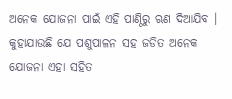ଅନେକ ଯୋଜନା ପାଇଁ ଏହି ପାଣ୍ଠିରୁ ଋଣ ଦିଆଯିବ । କୁହାଯାଉଛି ଯେ ପଶୁପାଳନ ସହ ଜଡିତ ଅନେକ ଯୋଜନା ଏହା ସହିତ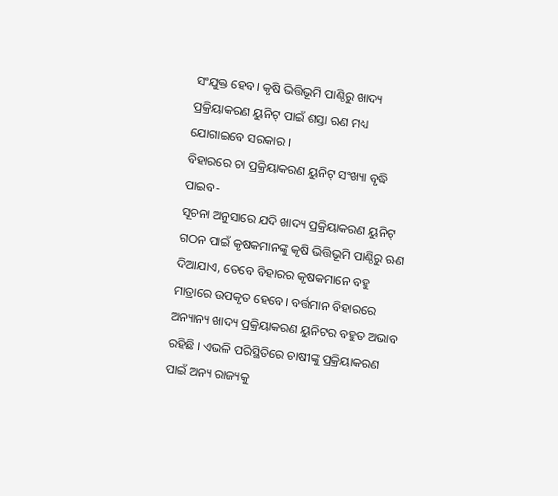ସଂଯୁକ୍ତ ହେବ। କୃଷି ଭିତ୍ତିଭୂମି ପାଣ୍ଠିରୁ ଖାଦ୍ୟ ପ୍ରକ୍ରିୟାକରଣ ୟୁନିଟ୍ ପାଇଁ ଶସ୍ତା ଋଣ ମଧ୍ୟ ଯୋଗାଇବେ ସରକାର ।
ବିହାରରେ ଚା ପ୍ରକ୍ରିୟାକରଣ ୟୁନିଟ୍ ସଂଖ୍ୟା ବୃଦ୍ଧି ପାଇବ-
ସୂଚନା ଅନୁସାରେ ଯଦି ଖାଦ୍ୟ ପ୍ରକ୍ରିୟାକରଣ ୟୁନିଟ୍ ଗଠନ ପାଇଁ କୃଷକମାନଙ୍କୁ କୃଷି ଭିତ୍ତିଭୂମି ପାଣ୍ଠିରୁ ଋଣ ଦିଆଯାଏ, ତେବେ ବିହାରର କୃଷକମାନେ ବହୁ ମାତ୍ରାରେ ଉପକୃତ ହେବେ। ବର୍ତ୍ତମାନ ବିହାରରେ ଅନ୍ୟାନ୍ୟ ଖାଦ୍ୟ ପ୍ରକ୍ରିୟାକରଣ ୟୁନିଟର ବହୁତ ଅଭାବ ରହିଛି । ଏଭଳି ପରିସ୍ଥିତିରେ ଚାଷୀଙ୍କୁ ପ୍ରକ୍ରିୟାକରଣ ପାଇଁ ଅନ୍ୟ ରାଜ୍ୟକୁ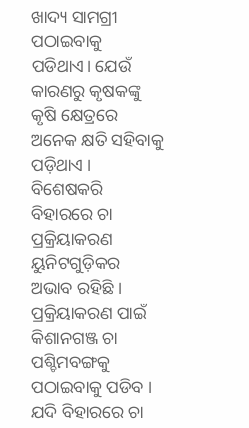ଖାଦ୍ୟ ସାମଗ୍ରୀ ପଠାଇବାକୁ ପଡିଥାଏ। ଯେଉଁ କାରଣରୁ କୃଷକଙ୍କୁ କୃଷି କ୍ଷେତ୍ରରେ ଅନେକ କ୍ଷତି ସହିବାକୁ ପଡ଼ିଥାଏ । ବିଶେଷକରି ବିହାରରେ ଚା ପ୍ରକ୍ରିୟାକରଣ ୟୁନିଟଗୁଡ଼ିକର ଅଭାବ ରହିଛି । ପ୍ରକ୍ରିୟାକରଣ ପାଇଁ କିଶାନଗଞ୍ଜ ଚା ପଶ୍ଚିମବଙ୍ଗକୁ ପଠାଇବାକୁ ପଡିବ । ଯଦି ବିହାରରେ ଚା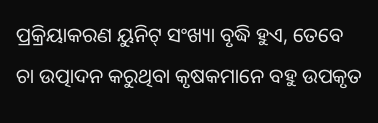ପ୍ରକ୍ରିୟାକରଣ ୟୁନିଟ୍ ସଂଖ୍ୟା ବୃଦ୍ଧି ହୁଏ, ତେବେ ଚା ଉତ୍ପାଦନ କରୁଥିବା କୃଷକମାନେ ବହୁ ଉପକୃତ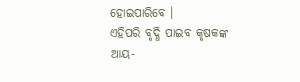ହୋଇପାରିବେ ।
ଏହିପରି ବୃଦ୍ଧି ପାଇବ କୃଷକଙ୍କ ଆୟ-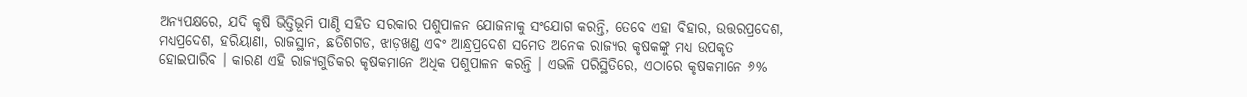ଅନ୍ୟପକ୍ଷରେ, ଯଦି କୃଷି ଭିତ୍ତିଭୂମି ପାଣ୍ଠି ସହିତ ସରକାର ପଶୁପାଳନ ଯୋଜନାକୁ ସଂଯୋଗ କରନ୍ତି, ତେବେ ଏହା ବିହାର, ଉତ୍ତରପ୍ରଦେଶ, ମଧ୍ୟପ୍ରଦେଶ, ହରିୟାଣା, ରାଜସ୍ଥାନ, ଛତିଶଗଡ, ଝାଡ଼ଖଣ୍ଡ ଏବଂ ଆନ୍ଧ୍ରପ୍ରଦେଶ ସମେତ ଅନେକ ରାଜ୍ୟର କୃଷକଙ୍କୁ ମଧ୍ୟ ଉପକୃତ ହୋଇପାରିବ । କାରଣ ଏହି ରାଜ୍ୟଗୁଡିକର କୃଷକମାନେ ଅଧିକ ପଶୁପାଳନ କରନ୍ତି । ଏଭଳି ପରିସ୍ଥିତିରେ, ଏଠାରେ କୃଷକମାନେ ୬%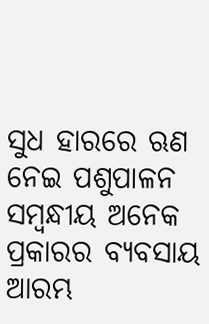ସୁଧ ହାରରେ ଋଣ ନେଇ ପଶୁପାଳନ ସମ୍ବନ୍ଧୀୟ ଅନେକ ପ୍ରକାରର ବ୍ୟବସାୟ ଆରମ୍ଭ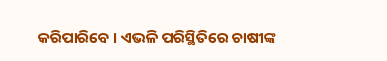କରିପାରିବେ । ଏଭଳି ପରିସ୍ଥିତିରେ ଚାଷୀଙ୍କ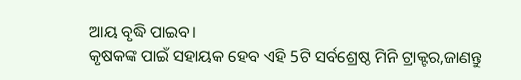ଆୟ ବୃଦ୍ଧି ପାଇବ।
କୃଷକଙ୍କ ପାଇଁ ସହାୟକ ହେବ ଏହି 5ଟି ସର୍ବଶ୍ରେଷ୍ଠ ମିନି ଟ୍ରାକ୍ଟର,ଜାଣନ୍ତୁ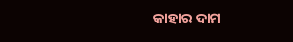କାହାର ଦାମ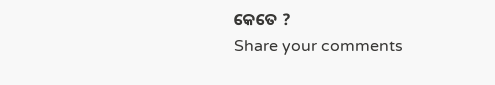କେତେ ?
Share your comments